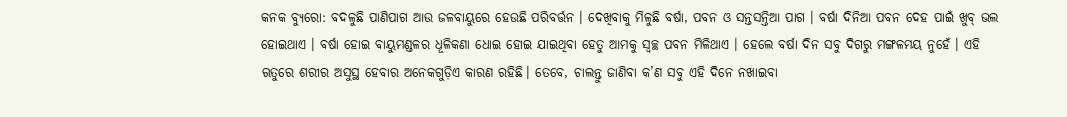କନକ ବ୍ୟୁରୋ: ବଦଳୁଛି ପାଣିପାଗ ଆଉ ଜଳବାୟୁରେ ହେଉଛି ପରିବର୍ତ୍ତନ । ଦେଖିବାକୁ ମିଳୁଛି ବର୍ଷା, ପବନ ଓ ସନ୍ତସନ୍ତିଆ ପାଗ । ବର୍ଷା ଦିନିଆ ପବନ ଦେହ ପାଇଁ ଖୁବ୍ ଭଲ ହୋଇଥାଏ । ବର୍ଷା ହୋଇ ବାୟୁମଣ୍ଡଳର ଧୂଳିକଣା ଧୋଇ ହୋଇ ଯାଇଥିବା ହେତୁ ଆମକୁ ସ୍ୱଚ୍ଛ ପବନ ମିଳିଥାଏ । ହେଲେ ବର୍ଷା ଦିନ ସବୁ ଦିଗରୁ ମଙ୍ଗଳମୟ ନୁହେଁ । ଏହି ଋତୁରେ ଶରୀର ଅସୁସ୍ଥ ହେବାର ଅନେକଗୁଡ଼ିଏ କାରଣ ରହିଛି। ତେବେ, ଚାଲନ୍ତୁ ଜାଣିବା କ’ଣ ସବୁ ଏହି ଦିନେ ନଖାଇବା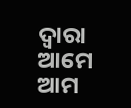ଦ୍ୱାରା ଆମେ ଆମ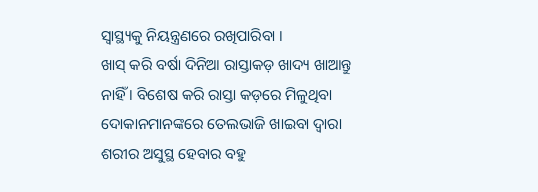ସ୍ୱାସ୍ଥ୍ୟକୁ ନିୟନ୍ତ୍ରଣରେ ରଖିପାରିବା ।
ଖାସ୍ କରି ବର୍ଷା ଦିନିଆ ରାସ୍ତାକଡ଼ ଖାଦ୍ୟ ଖାଆନ୍ତୁ ନାହିଁ । ବିଶେଷ କରି ରାସ୍ତା କଡ଼ରେ ମିଳୁଥିବା ଦୋକାନମାନଙ୍କରେ ତେଲଭାଜି ଖାଇବା ଦ୍ୱାରା ଶରୀର ଅସୁସ୍ଥ ହେବାର ବହୁ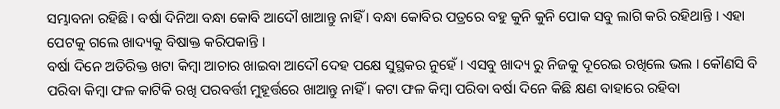ସମ୍ଭାବନା ରହିଛି । ବର୍ଷା ଦିନିଆ ବନ୍ଧା କୋବି ଆଦୌ ଖାଆନ୍ତୁ ନାହିଁ । ବନ୍ଧା କୋବିର ପତ୍ରରେ ବହୁ କୁନି କୁନି ପୋକ ସବୁ ଲାଗି କରି ରହିଥାନ୍ତି । ଏହା ପେଟକୁ ଗଲେ ଖାଦ୍ୟକୁ ବିଷାକ୍ତ କରିପକାନ୍ତି ।
ବର୍ଷା ଦିନେ ଅତିରିକ୍ତ ଖଟା କିମ୍ବା ଆଚାର ଖାଇବା ଆଦୌ ଦେହ ପକ୍ଷେ ସୁସ୍ଥକର ନୁହେଁ । ଏସବୁ ଖାଦ୍ୟ ରୁ ନିଜକୁ ଦୂରେଇ ରଖିଲେ ଭଲ । କୌଣସି ବି ପରିବା କିମ୍ବା ଫଳ କାଟିକି ରଖି ପରବର୍ତ୍ତୀ ମୁହୂର୍ତ୍ତରେ ଖାଆନ୍ତୁ ନାହିଁ । କଟା ଫଳ କିମ୍ବା ପରିବା ବର୍ଷା ଦିନେ କିଛି କ୍ଷଣ ବାହାରେ ରହିବା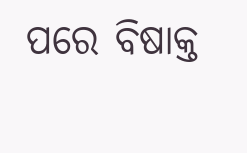ପରେ ବିଷାକ୍ତ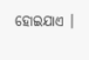ହୋଇଯାଏ ।